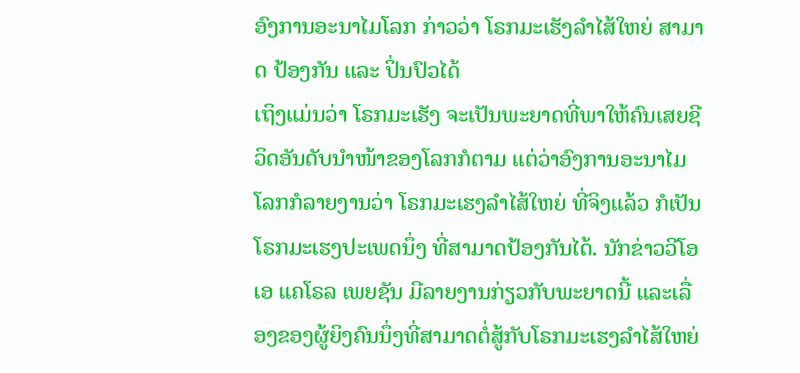ອົງການອະນາໄມໂລກ ກ່າວວ່າ ໂຣກມະເຮັງລໍາໄສ້ໃຫຍ່ ສາມາດ ປ້ອງກັນ ແລະ ປິ່ນປົວໄດ້
ເຖິງແມ່ນວ່າ ໂຣກມະເຮັງ ຈະເປັນພະຍາດທີ່ພາໃຫ້ຄົນເສຍຊີວິດອັນດັບນໍາໜ້າຂອງໂລກກໍຕາມ ແຕ່ວ່າອົງການອະນາໄມໂລກກໍລາຍງານວ່າ ໂຣກມະເຮງລໍາໄສ້ໃຫຍ່ ທີ່ຈິງແລ້ວ ກໍເປັນໂຣກມະເຮງປະເພດນຶ່ງ ທີ່ສາມາດປ້ອງກັນໄດ້. ນັກຂ່າວວີໂອເອ ແຄໂຣລ ເພຍຊັນ ມີລາຍງານກ່ຽວກັບພະຍາດນີ້ ແລະເລື່ອງຂອງຜູ້ຍິງຄົນນຶ່ງທີ່ສາມາດຕໍ່ສູ້ກັບໂຣກມະເຮງລໍາໄສ້ໃຫຍ່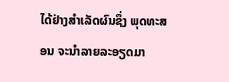ໄດ້ຢ່າງສໍາເລັດຜົນຊຶ່ງ ພຸດທະສອນ ຈະນໍາລາຍລະອຽດມາ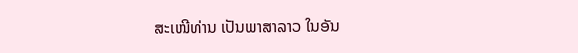ສະເໜີທ່ານ ເປັນພາສາລາວ ໃນອັນ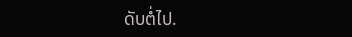ດັບຕໍ່ໄປ.